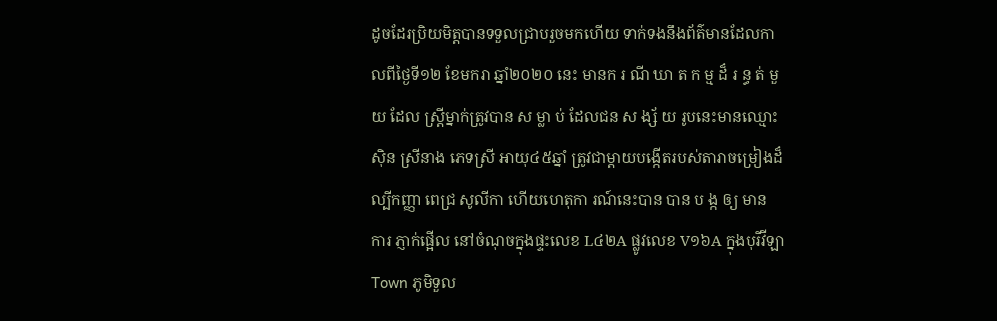ដូចដែរប្រិយមិត្តបានទទួលជ្រាបរួចមកហេីយ ទាក់ទងនឹងព័ត៌មានដែលកាលពីថ្ងៃទី១២ ខែមករា ឆ្នាំ២០២០ នេះ មានក រ ណី ឃា ត ក ម្ម ដ៏ រ ន្ធ ត់ មួយ ដែល ស្ត្រីម្នាក់ត្រូវបាន ស ម្លា ប់ ដែលជន ស ង្ស័ យ រូបនេះមានឈ្មោះ ស៊ិន ស្រីនាង ភេទស្រី អាយុ៤៥ឆ្នាំ ត្រូវជាម្តាយបង្កើតរបស់តារាចម្រៀងដ៏ល្បីកញ្ញា ពេជ្រ សូលីកា ហេីយហេតុកា រណ៍នេះបាន បាន ប ង្ក ឲ្យ មាន ការ ភ្ញាក់ផ្អើល នៅចំណុចក្នុងផ្ទះលេខ L៤២A ផ្លូវលេខ V១៦A ក្នុងបុរីវីឡា Town ភូមិទួល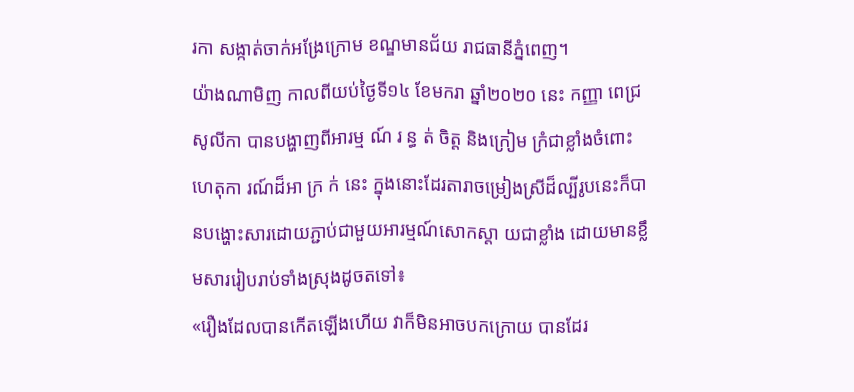រកា សង្កាត់ចាក់អង្រែក្រោម ខណ្ឌមានជ័យ រាជធានីភ្នំពេញ។
យ៉ាងណាមិញ កាលពីយប់ថ្ងៃទី១៤ ខែមករា ឆ្នាំ២០២០ នេះ កញ្ញា ពេជ្រ សូលីកា បានបង្ហាញពីអារម្ម ណ៍ រ ន្ធ ត់ ចិត្ត និងក្រៀម ក្រំជាខ្លាំងចំពោះហេតុកា រណ៍ដ៏អា ក្រ ក់ នេះ ក្នុងនោះដែរតារាចម្រៀងស្រីដ៏ល្បីរូបនេះក៏បានបង្ហោះសារដោយភ្ជាប់ជាមួយអារម្មណ៍សោកស្ដា យជាខ្លាំង ដោយមានខ្លឹមសាររៀបរាប់ទាំងស្រុងដូចតទៅ៖
«រឿងដែលបានកើតឡើងហើយ វាក៏មិនអាចបកក្រោយ បានដែរ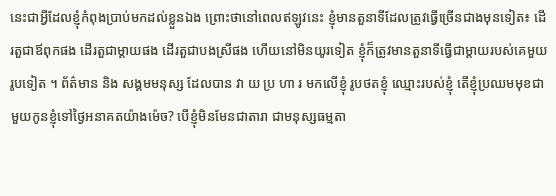នេះជាអ្វីដែលខ្ញុំកំពុងប្រាប់មកដល់ខ្លួនឯង ព្រោះថានៅពេលឥឡូវនេះ ខ្ញុំមានតួនាទីដែលត្រូវធ្វើច្រើនជាងមុនទៀត៖ ដើរតួជាឪពុកផង ដើរតួជាម្ដាយផង ដើរតួជាបងស្រីផង ហើយនៅមិនយូរទៀត ខ្ញុំក៏ត្រូវមានតួនាទីធ្វើជាម្ដាយរបស់គេមួយរូបទៀត ។ ព័ត៌មាន និង សង្គមមនុស្ស ដែលបាន វា យ ប្រ ហា រ មកលើខ្ញុំ រូបថតខ្ញុំ ឈ្មោះរបស់ខ្ញុំ តើខ្ញុំប្រឈមមុខជាមួយកូនខ្ញុំទៅថ្ងៃអនាគតយ៉ាងម៉េច? បើខ្ញុំមិនមែនជាតារា ជាមនុស្សធម្មតា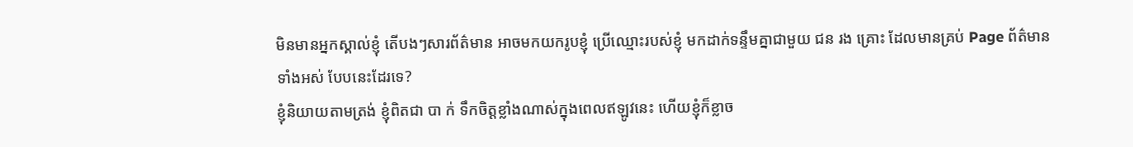មិនមានអ្នកស្គាល់ខ្ញុំ តើបងៗសារព័ត៌មាន អាចមកយករូបខ្ញុំ ប្រើឈ្មោះរបស់ខ្ញុំ មកដាក់ទន្ទឹមគ្នាជាមួយ ជន រង គ្រោះ ដែលមានគ្រប់ Page ព័ត៌មានទាំងអស់ បែបនេះដែរទេ?
ខ្ញុំនិយាយតាមត្រង់ ខ្ញុំពិតជា បា ក់ ទឹកចិត្តខ្លាំងណាស់ក្នុងពេលឥឡូវនេះ ហើយខ្ញុំក៏ខ្លាច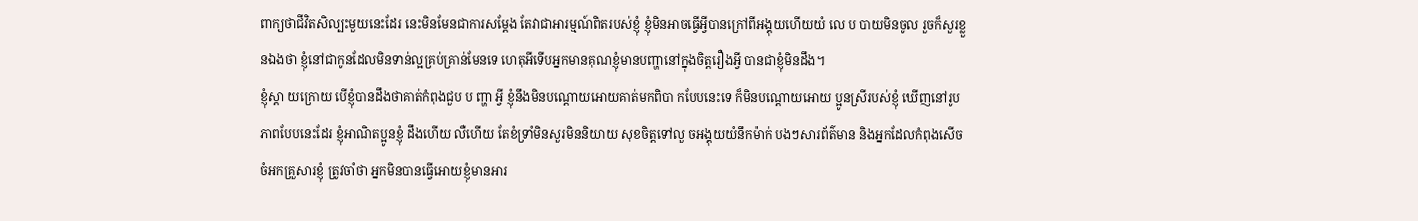ពាក្យថាជីវិតសិល្បះមួយនេះដែរ នេះមិនមែនជាការសម្ដែង តែវាជាអារម្មណ៍ពិតរបស់ខ្ញុំ ខ្ញុំមិនអាចធ្វើអ្វីបានក្រៅពីអង្គុយហើយយំ លេ ប បាយមិនចូល រួចក៏សួរខ្លួនឯងថា ខ្ញុំនៅជាកូនដែលមិនទាន់ល្អគ្រប់គ្រាន់មែនទេ ហេតុអីទើបអ្នកមានគុណខ្ញុំមានបញ្ហានៅក្នុងចិត្តរឿងអ្វី បានជាខ្ញុំមិនដឹង។
ខ្ញុំស្ដា យក្រោយ បើខ្ញុំបានដឹងថាគាត់កំពុងជួប ប ញ្ហា អ្វី ខ្ញុំនឹងមិនបណ្ដោយអោយគាត់មកពិបា កបែបនេះទេ ក៏មិនបណ្ដោយអោយ ប្អូនស្រីរបស់ខ្ញុំ ឃើញនៅរូបភាពបែបនេះដែរ ខ្ញុំអាណិតប្អូនខ្ញុំ ដឹងហើយ លឺហើយ តែខំទ្រាំមិនសួរមិននិយាយ សុខចិត្តទៅលួ ចអង្គុយយំនឹកម៉ាក់ បងៗសារព័ត៌មាន និងអ្នកដែលកំពុងសើចចំអកគ្រួសារខ្ញុំ ត្រូវចាំថា អ្នកមិនបានធ្វើអោយខ្ញុំមានអារ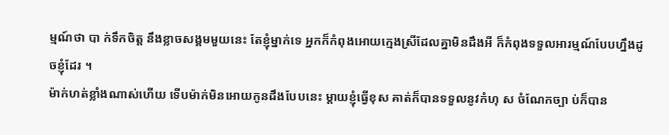ម្មណ៍ថា បា ក់ទឹកចិត្ត នឹងខ្លាចសង្គមមួយនេះ តែខ្ញុំម្នាក់ទេ អ្នកក៏កំពុងអោយក្មេងស្រីដែលគ្នាមិនដឹងអី ក៏កំពុងទទួលអារម្មណ៍បែបហ្នឹងដូចខ្ញុំដែរ ។
ម៉ាក់ហត់ខ្លាំងណាស់ហើយ ទើបម៉ាក់មិនអោយកូនដឹងបែបនេះ ម្ដាយខ្ញុំធ្វើខុស គាត់ក៏បានទទួលនូវកំហុ ស ចំណែកច្បា ប់ក៏បាន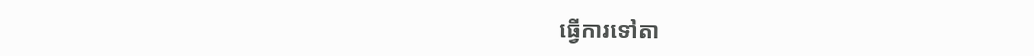ធ្វើការទៅតា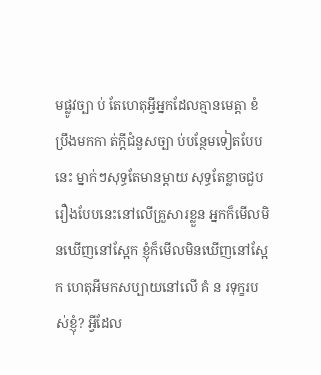មផ្លូវច្បា ប់ តែហេតុអ្វីអ្នកដែលគ្មានមេត្តា ខំប្រឹងមកកា ត់ក្ដីជំនួសច្បា ប់បន្ថែមទៀតបែបនេះ ម្នាក់ៗសុទ្ធតែមានម្ដាយ សុទ្ធតែខ្លាចជួបរឿងបែបនេះនៅលើគ្រួសារខ្លួន អ្នកក៏មើលមិនឃើញនៅស្អែក ខ្ញុំក៏មើលមិនឃើញនៅស្អែក ហេតុអីមកសប្បាយនៅលើ គំ ន រទុក្ខរបស់ខ្ញុំ? អ្វីដែល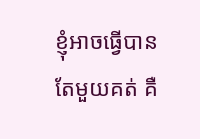ខ្ញុំអាចធ្វើបានតែមួយគត់ គឺ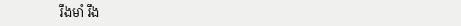រឹងមាំ រឹង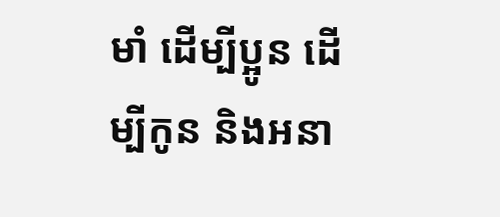មាំ ដើម្បីប្អូន ដើម្បីកូន និងអនា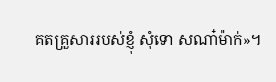គតគ្រួសាររបស់ខ្ញុំ សុំទោ សណា៎ម៉ាក់»។